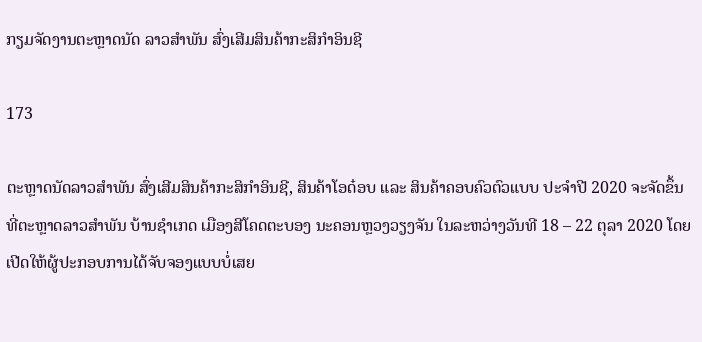ກຽມຈັດງານຕະຫຼາດນັດ ລາວສໍາພັນ ສົ່ງເສີມສິນຄ້າກະສິກໍາອິນຊີ

173

ຕະຫຼາດນັດລາວສໍາພັນ ສົ່ງເສີມສິນຄ້າກະສິກໍາອິນຊີ, ສິນຄ້າໂອດ໋ອບ ແລະ ສິນຄ້າຄອບຄົວຕົວແບບ ປະຈໍາປີ 2020 ຈະຈັດຂຶ້ນທີ່ຕະຫຼາດລາວສໍາພັນ ບ້ານຊໍາເກດ ເມືອງສີໂຄດຕະບອງ ນະຄອນຫຼວງວຽງຈັນ ໃນລະຫວ່າງວັນທີ 18 – 22 ຕຸລາ 2020 ໂດຍເປີດໃຫ້ຜູ້ປະກອບການໄດ້ຈັບຈອງແບບບໍ່ເສຍ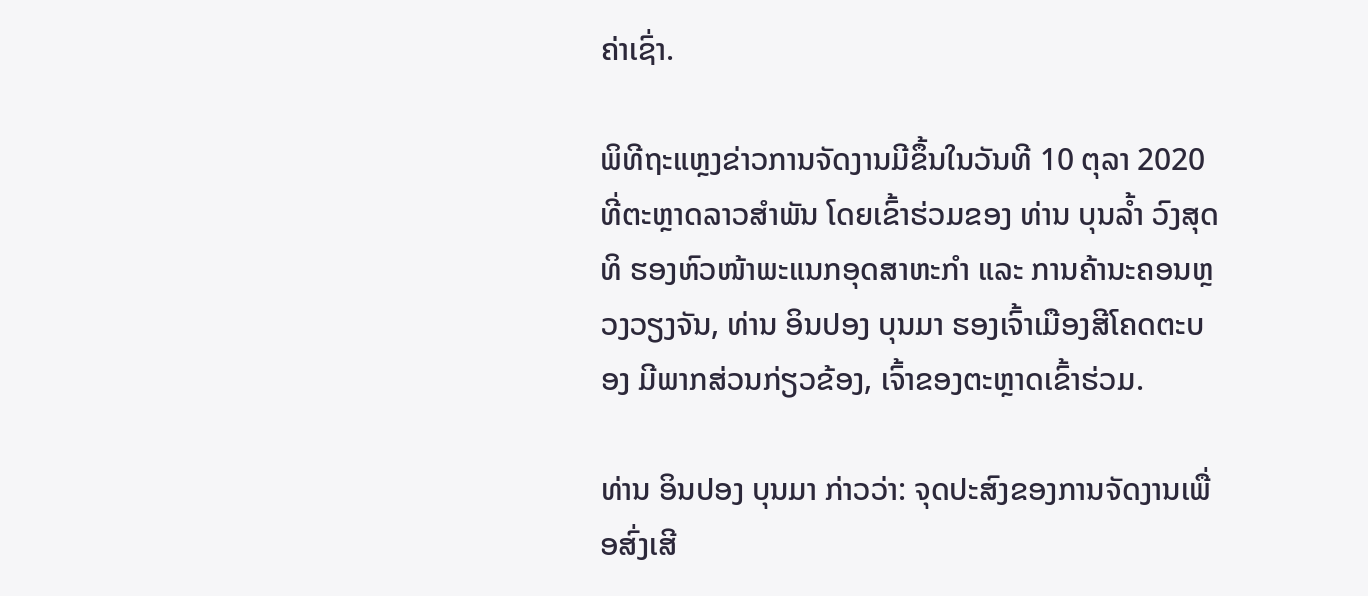ຄ່າເຊົ່າ.

ພິທີຖະແຫຼງຂ່າວການຈັດງານມີຂຶ້ນໃນວັນທີ 10 ຕຸລາ 2020 ທີ່ຕະຫຼາດລາວສໍາພັນ ໂດຍເຂົ້າຮ່ວມຂອງ ທ່ານ ບຸນລໍ້າ ວົງສຸດທິ ຮອງຫົວໜ້າພະແນກອຸດສາຫະກຳ ແລະ ການຄ້ານະຄອນຫຼວງວຽງຈັນ, ທ່ານ ອິນປອງ ບຸນມາ ຮອງເຈົ້າເມືອງສີໂຄດຕະບອງ ມີພາກສ່ວນກ່ຽວຂ້ອງ, ເຈົ້າຂອງຕະຫຼາດເຂົ້າຮ່ວມ.

ທ່ານ ອິນປອງ ບຸນມາ ກ່າວວ່າ: ຈຸດປະສົງຂອງການຈັດງານເພື່ອສົ່ງເສີ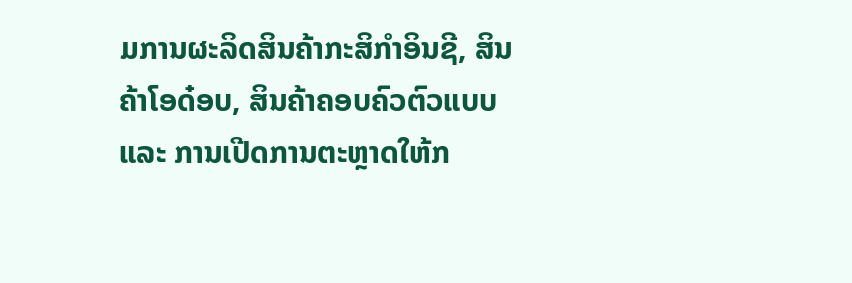ມການຜະລິດສິນຄ້າກະສິກໍາອິນຊີ, ສິນຄ້າໂອດ໋ອບ, ສິນຄ້າຄອບຄົວຕົວແບບ ແລະ ການເປີດການຕະຫຼາດໃຫ້ກ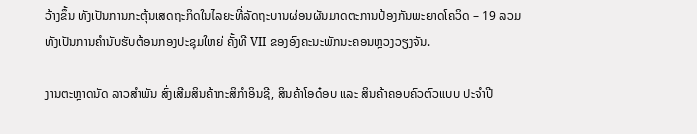ວ້າງຂຶ້ນ ທັງເປັນການກະຕຸ້ນເສດຖະກິດໃນໄລຍະທີ່ລັດຖະບານຜ່ອນຜັນມາດຕະການປ້ອງກັນພະຍາດໂຄວິດ – 19 ລວມທັງເປັນການຄໍານັບຮັບຕ້ອນກອງປະຊຸມໃຫຍ່ ຄັ້ງທີ VII ຂອງອົງຄະນະພັກນະຄອນຫຼວງວຽງຈັນ.

ງານຕະຫຼາດນັດ ລາວສໍາພັນ ສົ່ງເສີມສິນຄ້າກະສິກໍາອິນຊີ, ສິນຄ້າໂອດ໋ອບ ແລະ ສິນຄ້າຄອບຄົວຕົວແບບ ປະຈໍາປີ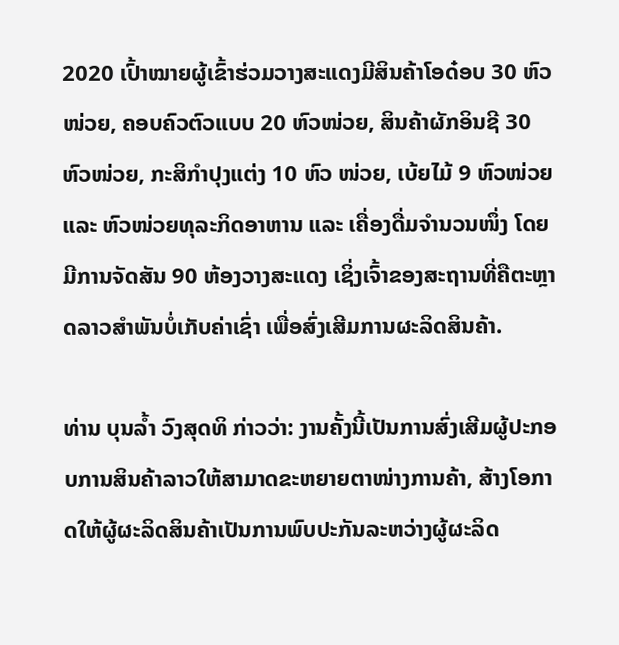2020 ເປົ້າໝາຍຜູ້ເຂົ້າຮ່ວມວາງສະແດງມີສິນຄ້າໂອດ໋ອບ 30 ຫົວໜ່ວຍ, ຄອບຄົວຕົວແບບ 20 ຫົວໜ່ວຍ, ສິນຄ້າຜັກອິນຊີ 30 ຫົວໜ່ວຍ, ກະສິກໍາປຸງແຕ່ງ 10 ຫົວ ໜ່ວຍ, ເບ້ຍໄມ້ 9 ຫົວໜ່ວຍ ແລະ ຫົວໜ່ວຍທຸລະກິດອາຫານ ແລະ ເຄື່ອງດື່ມຈໍານວນໜຶ່ງ ໂດຍມີການຈັດສັນ 90 ຫ້ອງວາງສະແດງ ເຊິ່ງເຈົ້າຂອງສະຖານທີ່ຄືຕະຫຼາດລາວສໍາພັນບໍ່ເກັບຄ່າເຊົ່າ ເພື່ອສົ່ງເສີມການຜະລິດສິນຄ້າ.

ທ່ານ ບຸນລໍ້າ ວົງສຸດທິ ກ່າວວ່າ: ງານຄັ້ງນີ້ເປັນການສົ່ງເສີມຜູ້ປະກອບການສິນຄ້າລາວໃຫ້ສາມາດຂະຫຍາຍຕາໜ່າງການຄ້າ, ສ້າງໂອກາດໃຫ້ຜູ້ຜະລິດສິນຄ້າເປັນການພົບປະກັນລະຫວ່າງຜູ້ຜະລິດ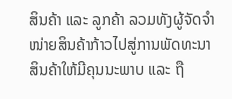ສິນຄ້າ ແລະ ລູກຄ້າ ລວມທັງຜູ້ຈັດຈໍາໜ່າຍສິນຄ້າກ້າວໄປສູ່ການພັດທະນາສິນຄ້າໃຫ້ມີຄຸນນະພາບ ແລະ ຖື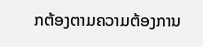ກຕ້ອງຕາມຄວາມຕ້ອງການ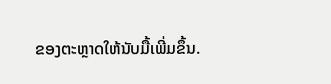ຂອງຕະຫຼາດໃຫ້ນັບມື້ເພີ່ມຂຶ້ນ.